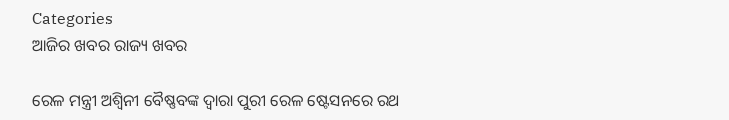Categories
ଆଜିର ଖବର ରାଜ୍ୟ ଖବର

ରେଳ ମନ୍ତ୍ରୀ ଅଶ୍ୱିନୀ ବୈଷ୍ଣବଙ୍କ ଦ୍ୱାରା ପୁରୀ ରେଳ ଷ୍ଟେସନରେ ରଥ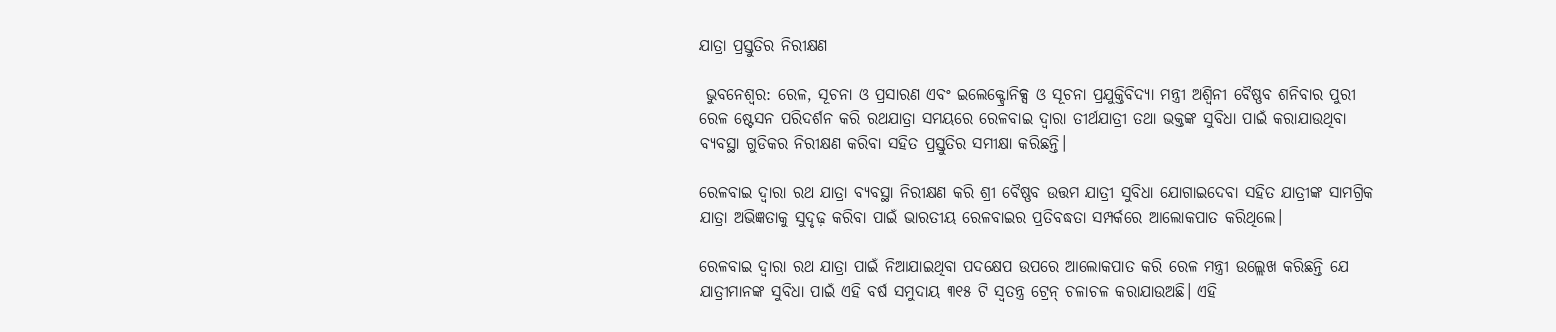ଯାତ୍ରା ପ୍ରସ୍ତୁତିର ନିରୀକ୍ଷଣ

 ଭୁବନେଶ୍ଵର: ରେଳ, ସୂଚନା ଓ ପ୍ରସାରଣ ଏବଂ ଇଲେକ୍ଟ୍ରୋନିକ୍ସ ଓ ସୂଚନା ପ୍ରଯୁକ୍ତିବିଦ୍ୟା ମନ୍ତ୍ରୀ ଅଶ୍ୱିନୀ ବୈଷ୍ଣବ ଶନିବାର ପୁରୀ ରେଳ ଷ୍ଟେସନ ପରିଦର୍ଶନ କରି ରଥଯାତ୍ରା ସମୟରେ ରେଳବାଇ ଦ୍ୱାରା ତୀର୍ଥଯାତ୍ରୀ ତଥା ଭକ୍ତଙ୍କ ସୁବିଧା ପାଇଁ କରାଯାଉଥିବା ବ୍ୟବସ୍ଥା ଗୁଡିକର ନିରୀକ୍ଷଣ କରିବା ସହିତ ପ୍ରସ୍ତୁତିର ସମୀକ୍ଷା କରିଛନ୍ତି।

ରେଳବାଇ ଦ୍ୱାରା ରଥ ଯାତ୍ରା ବ୍ୟବସ୍ଥା ନିରୀକ୍ଷଣ କରି ଶ୍ରୀ ବୈଷ୍ଣବ ଉତ୍ତମ ଯାତ୍ରୀ ସୁବିଧା ଯୋଗାଇଦେବା ସହିତ ଯାତ୍ରୀଙ୍କ ସାମଗ୍ରିକ ଯାତ୍ରା ଅଭିଜ୍ଞତାକୁ ସୁଦୃଢ଼ କରିବା ପାଇଁ ଭାରତୀୟ ରେଳବାଇର ପ୍ରତିବଦ୍ଧତା ସମ୍ପର୍କରେ ଆଲୋକପାତ କରିଥିଲେ।

ରେଳବାଇ ଦ୍ୱାରା ରଥ ଯାତ୍ରା ପାଇଁ ନିଆଯାଇଥିବା ପଦକ୍ଷେପ ଉପରେ ଆଲୋକପାତ କରି ରେଳ ମନ୍ତ୍ରୀ ଉଲ୍ଲେଖ କରିଛନ୍ତି ଯେ ଯାତ୍ରୀମାନଙ୍କ ସୁବିଧା ପାଇଁ ଏହି ବର୍ଷ ସମୁଦାୟ ୩୧୫ ଟି ସ୍ୱତନ୍ତ୍ର ଟ୍ରେନ୍ ଚଳାଚଳ କରାଯାଉଅଛି। ଏହି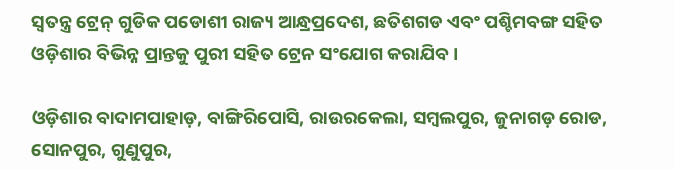ସ୍ୱତନ୍ତ୍ର ଟ୍ରେନ୍ ଗୁଡିକ ପଡୋଶୀ ରାଜ୍ୟ ଆନ୍ଧ୍ରପ୍ରଦେଶ, ଛତିଶଗଡ ଏବଂ ପଶ୍ଚିମବଙ୍ଗ ସହିତ ଓଡ଼ିଶାର ବିଭିନ୍ନ ପ୍ରାନ୍ତକୁ ପୁରୀ ସହିତ ଟ୍ରେନ ସଂଯୋଗ କରାଯିବ।

ଓଡ଼ିଶାର ବାଦାମପାହାଡ଼, ବାଙ୍ଗିରିପୋସି, ରାଉରକେଲା, ସମ୍ବଲପୁର, ଜୁନାଗଡ଼ ରୋଡ, ସୋନପୁର, ଗୁଣୁପୁର,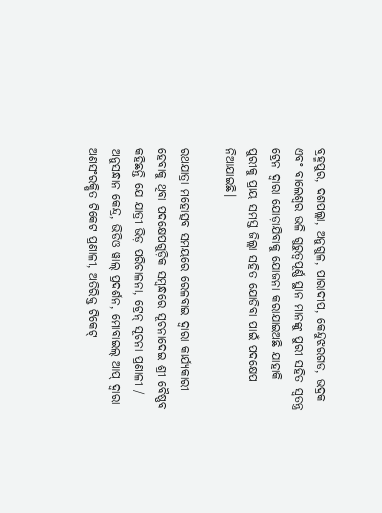ବ୍ରହ୍ମପୁର, ଦଶପଲ୍ଲା, ଅନୁଗୁଳ, ପାରାଦୀପ, କେନ୍ଦୁଝରଗଡ, ଭଦ୍ରକ ଏବଂ ବାଲେଶ୍ୱର ଭଳି ଗୁରୁତ୍ୱପୂର୍ଣ୍ଣ ସ୍ଥାନ ମାନଙ୍କୁ ପୁରୀ ସହିତ ସ୍ୱତନ୍ତ୍ର ଟ୍ରେନ ଦ୍ୱାରା ଯୋଡ଼ାଯିବାକୁ ଯୋଜନା କରାଯାଇଅଛି ଯାହାକି ପୁରୀକୁ ପ୍ରାୟ ସମସ୍ତ ଜିଲ୍ଲା ସହିତ ଯୋଡିବା ପାଇଁ ପଦକ୍ଷେପ ନିଆଯାଇଛି।

ରଥଯାତ୍ରା ମହୋତ୍ସବ ସମୟରେ ରେଳବାଇ ଦ୍ୱାରା କାର୍ଯ୍ୟକାରୀ ହେବାକୁ ଥିବା ପଦକ୍ଷେପଗୁଡ଼ିକ ସମ୍ବନ୍ଧରେ ସୂଚନାଦେଇ ଶ୍ରୀ ବୈଷ୍ଣବ କହିଛନ୍ତି ଯେ ଯାତ୍ରୀ ଭିଡ଼ ପରିଚାଳନା, ଟ୍ରେନ୍ ସୂଚନା ପ୍ରଣାଳୀ / ଅନୁସନ୍ଧାନ କେନ୍ଦ୍ର, ଭିଡିଓ ୱାଲ୍ ପ୍ରଦର୍ଶନ, ମୋବାଇଲ୍ ଆପ୍ ଦ୍ୱାରା ଅଣସଂରକ୍ଷିତ ଟିକେଟ ପ୍ରଣାଳୀ, ଅତିରିକ୍ତ ଟିକେଟ୍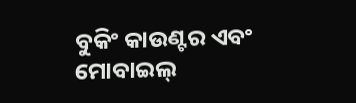ବୁକିଂ କାଉଣ୍ଟର ଏବଂ ମୋବାଇଲ୍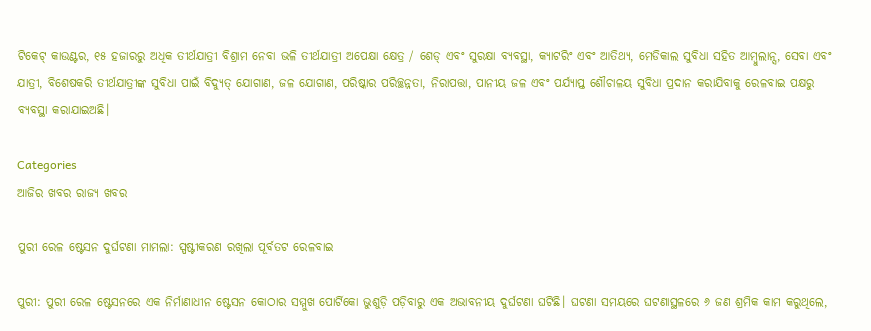ଟିକେଟ୍ କାଉଣ୍ଟର, ୧୫ ହଜାରରୁ ଅଧିକ ତୀର୍ଥଯାତ୍ରୀ ବିଶ୍ରାମ ନେବା ଭଳି ତୀର୍ଥଯାତ୍ରୀ ଅପେକ୍ଷା କ୍ଷେତ୍ର / ଶେଡ୍ ଏବଂ ସୁରକ୍ଷା ବ୍ୟବସ୍ଥା, କ୍ୟାଟରିଂ ଏବଂ ଆତିଥ୍ୟ, ମେଡିକାଲ ସୁବିଧା ସହିତ ଆମ୍ବୁଲାନ୍ସ, ସେବା ଏବଂ ଯାତ୍ରୀ, ବିଶେଷକରି ତୀର୍ଥଯାତ୍ରୀଙ୍କ ସୁବିଧା ପାଇଁ ବିଦ୍ୟୁତ୍ ଯୋଗାଣ, ଜଳ ଯୋଗାଣ, ପରିଷ୍କାର ପରିଚ୍ଛନ୍ନତା, ନିରାପତ୍ତା, ପାନୀୟ ଜଳ ଏବଂ ପର୍ଯ୍ୟାପ୍ତ ଶୌଚାଳୟ ସୁବିଧା ପ୍ରଦାନ କରାଯିବାକୁ ରେଳବାଇ ପକ୍ଷରୁ ବ୍ୟବସ୍ଥା କରାଯାଇଅଛି।

Categories
ଆଜିର ଖବର ରାଜ୍ୟ ଖବର

ପୁରୀ ରେଳ ଷ୍ଟେସନ ଦୁର୍ଘଟଣା ମାମଲା: ସ୍ପଷ୍ଟୀକରଣ ରଖିଲା ପୂର୍ବତଟ ରେଳବାଇ

ପୁରୀ: ପୁରୀ ରେଳ ଷ୍ଟେସନରେ ଏକ ନିର୍ମାଣାଧୀନ ଷ୍ଟେସନ କୋଠାର ସମ୍ମୁଖ ପୋର୍ଟିକୋ ଭୁଶୁଡ଼ି ପଡ଼ିବାରୁ ଏକ ଅଭାବନୀୟ ଦୁର୍ଘଟଣା ଘଟିଛି। ଘଟଣା ସମୟରେ ଘଟଣାସ୍ଥଳରେ ୬ ଜଣ ଶ୍ରମିକ କାମ କରୁଥିଲେ,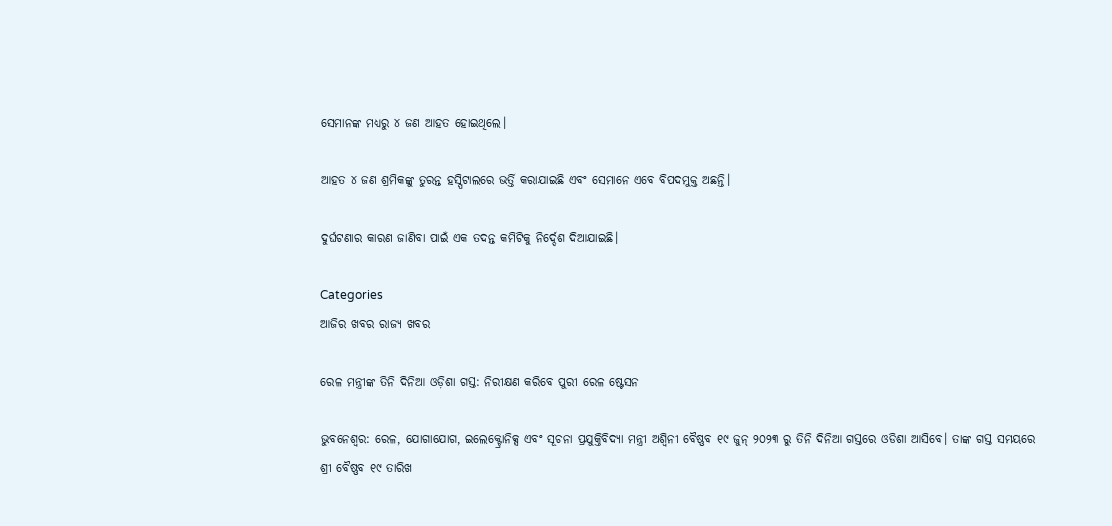ସେମାନଙ୍କ ମଧ୍ୟରୁ ୪ ଜଣ ଆହତ ହୋଇଥିଲେ।

ଆହତ ୪ ଜଣ ଶ୍ରମିକଙ୍କୁ ତୁରନ୍ତ ହସ୍ପିଟାଲରେ ଭର୍ତ୍ତି କରାଯାଇଛି ଏବଂ ସେମାନେ ଏବେ ବିପଦମୁକ୍ତ ଅଛନ୍ତି।

ଦୁର୍ଘଟଣାର କାରଣ ଜାଣିବା ପାଇଁ ଏକ ତଦନ୍ତ କମିଟିକୁ ନିର୍ଦ୍ଦେଶ ଦିଆଯାଇଛି।

Categories
ଆଜିର ଖବର ରାଜ୍ୟ ଖବର

ରେଳ ମନ୍ତ୍ରୀଙ୍କ ତିନି ଦିନିଆ ଓଡ଼ିଶା ଗସ୍ତ: ନିରୀକ୍ଷଣ କରିବେ ପୁରୀ ରେଳ ଷ୍ଟେସନ

ଭୁବନେଶ୍ୱର: ରେଳ, ଯୋଗାଯୋଗ, ଇଲେକ୍ଟ୍ରୋନିକ୍ସ ଏବଂ ସୂଚନା ପ୍ରଯୁକ୍ତିବିଦ୍ୟା ମନ୍ତ୍ରୀ ଅଶ୍ୱିନୀ ବୈଷ୍ଣବ ୧୯ ଜୁନ୍ ୨୦୨୩ ରୁ ତିନି ଦିନିଆ ଗସ୍ତରେ ଓଡିଶା ଆସିବେ। ତାଙ୍କ ଗସ୍ତ ସମୟରେ ଶ୍ରୀ ବୈଷ୍ଣବ ୧୯ ତାରିଖ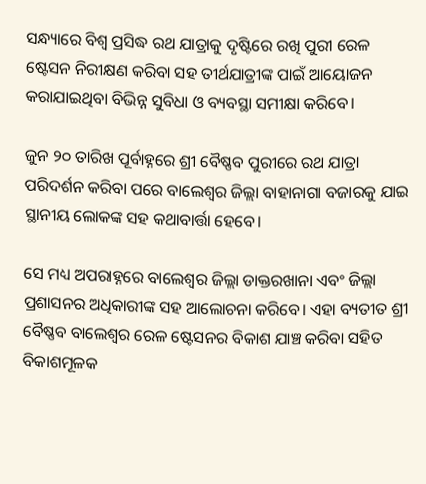ସନ୍ଧ୍ୟାରେ ବିଶ୍ୱ ପ୍ରସିଦ୍ଧ ରଥ ଯାତ୍ରାକୁ ଦୃଷ୍ଟିରେ ରଖି ପୁରୀ ରେଳ ଷ୍ଟେସନ ନିରୀକ୍ଷଣ କରିବା ସହ ତୀର୍ଥଯାତ୍ରୀଙ୍କ ପାଇଁ ଆୟୋଜନ କରାଯାଇଥିବା ବିଭିନ୍ନ ସୁବିଧା ଓ ବ୍ୟବସ୍ଥା ସମୀକ୍ଷା କରିବେ।

ଜୁନ ୨୦ ତାରିଖ ପୂର୍ବାହ୍ନରେ ଶ୍ରୀ ବୈଷ୍ଣବ ପୁରୀରେ ରଥ ଯାତ୍ରା ପରିଦର୍ଶନ କରିବା ପରେ ବାଲେଶ୍ୱର ଜିଲ୍ଲା ବାହାନାଗା ବଜାରକୁ ଯାଇ ସ୍ଥାନୀୟ ଲୋକଙ୍କ ସହ କଥାବାର୍ତ୍ତା ହେବେ।

ସେ ମଧ୍ୟ ଅପରାହ୍ନରେ ବାଲେଶ୍ୱର ଜିଲ୍ଲା ଡାକ୍ତରଖାନା ଏବଂ ଜିଲ୍ଲା ପ୍ରଶାସନର ଅଧିକାରୀଙ୍କ ସହ ଆଲୋଚନା କରିବେ। ଏହା ବ୍ୟତୀତ ଶ୍ରୀ ବୈଷ୍ଣବ ବାଲେଶ୍ୱର ରେଳ ଷ୍ଟେସନର ବିକାଶ ଯାଞ୍ଚ କରିବା ସହିତ ବିକାଶମୂଳକ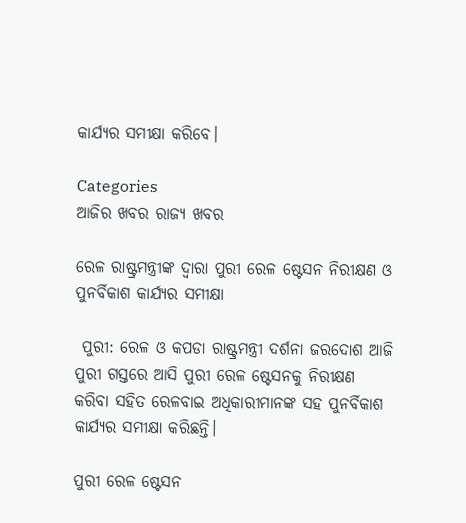କାର୍ଯ୍ୟର ସମୀକ୍ଷା କରିବେ।

Categories
ଆଜିର ଖବର ରାଜ୍ୟ ଖବର

ରେଳ ରାଷ୍ଟ୍ରମନ୍ତ୍ରୀଙ୍କ ଦ୍ୱାରା ପୁରୀ ରେଳ ଷ୍ଟେସନ ନିରୀକ୍ଷଣ ଓ ପୁନର୍ବିକାଶ କାର୍ଯ୍ୟର ସମୀକ୍ଷା

 ପୁରୀ: ରେଳ ଓ କପଡା ରାଷ୍ଟ୍ରମନ୍ତ୍ରୀ ଦର୍ଶନା ଜରଦୋଶ ଆଜି ପୁରୀ ଗସ୍ତରେ ଆସି ପୁରୀ ରେଳ ଷ୍ଟେସନକୁ ନିରୀକ୍ଷଣ କରିବା ସହିତ ରେଳବାଇ ଅଧିକାରୀମାନଙ୍କ ସହ ପୁନର୍ବିକାଶ କାର୍ଯ୍ୟର ସମୀକ୍ଷା କରିଛନ୍ତି।

ପୁରୀ ରେଳ ଷ୍ଟେସନ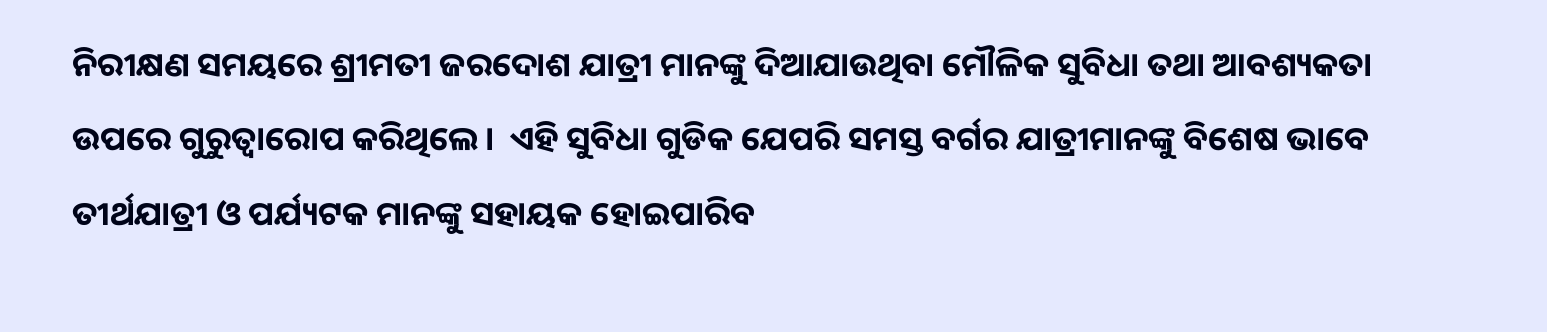ନିରୀକ୍ଷଣ ସମୟରେ ଶ୍ରୀମତୀ ଜରଦୋଶ ଯାତ୍ରୀ ମାନଙ୍କୁ ଦିଆଯାଉଥିବା ମୌଳିକ ସୁବିଧା ତଥା ଆବଶ୍ୟକତା ଉପରେ ଗୁରୁତ୍ଵାରୋପ କରିଥିଲେ।  ଏହି ସୁବିଧା ଗୁଡିକ ଯେପରି ସମସ୍ତ ବର୍ଗର ଯାତ୍ରୀମାନଙ୍କୁ ବିଶେଷ ଭାବେ ତୀର୍ଥଯାତ୍ରୀ ଓ ପର୍ଯ୍ୟଟକ ମାନଙ୍କୁ ସହାୟକ ହୋଇପାରିବ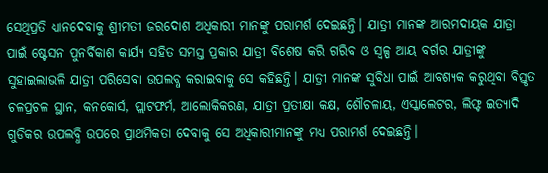ସେଥିପ୍ରତି ଧ୍ୟାନଦେବାକୁ ଶ୍ରୀମତୀ ଜରଦୋଶ ଅଧିକାରୀ ମାନଙ୍କୁ ପରାମର୍ଶ ଦେଇଛନ୍ତି। ଯାତ୍ରୀ ମାନଙ୍କ ଆରମଦାୟକ ଯାତ୍ରା ପାଇଁ ଷ୍ଟେସନ ପୁନର୍ବିକାଶ କାର୍ଯ୍ୟ ସହିତ ସମସ୍ତ ପ୍ରକାର ଯାତ୍ରୀ ବିଶେଷ କରି ଗରିବ ଓ ସ୍ୱଳ୍ପ ଆୟ ବର୍ଗର ଯାତ୍ରୀଙ୍କୁ ସୁହାଇଲାଭଳି ଯାତ୍ରୀ ପରିସେବା ଉପଲବ୍ଧ କରାଇବାକୁ ସେ କହିଛନ୍ତି। ଯାତ୍ରୀ ମାନଙ୍କ ସୁବିଧା ପାଇଁ ଆବଶ୍ୟକ କରୁଥିବା ବିସ୍ତୃତ ଚଳପ୍ରଚଳ ସ୍ଥାନ, କନକୋର୍ସ, ପ୍ଲାଟଫର୍ମ, ଆଲୋକିକରଣ, ଯାତ୍ରୀ ପ୍ରତୀକ୍ଷା କକ୍ଷ, ଶୌଚଳାୟ, ଏସ୍କାଲେଟର, ଲିଫ୍ଟ ଇତ୍ୟାଦି ଗୁଡିକର ଉପଲବ୍ଧି ଉପରେ ପ୍ରାଥମିକତା ଦେବାକୁ ସେ ଅଧିକାରୀମାନଙ୍କୁ ମଧ୍ୟ ପରାମର୍ଶ ଦେଇଛନ୍ତି।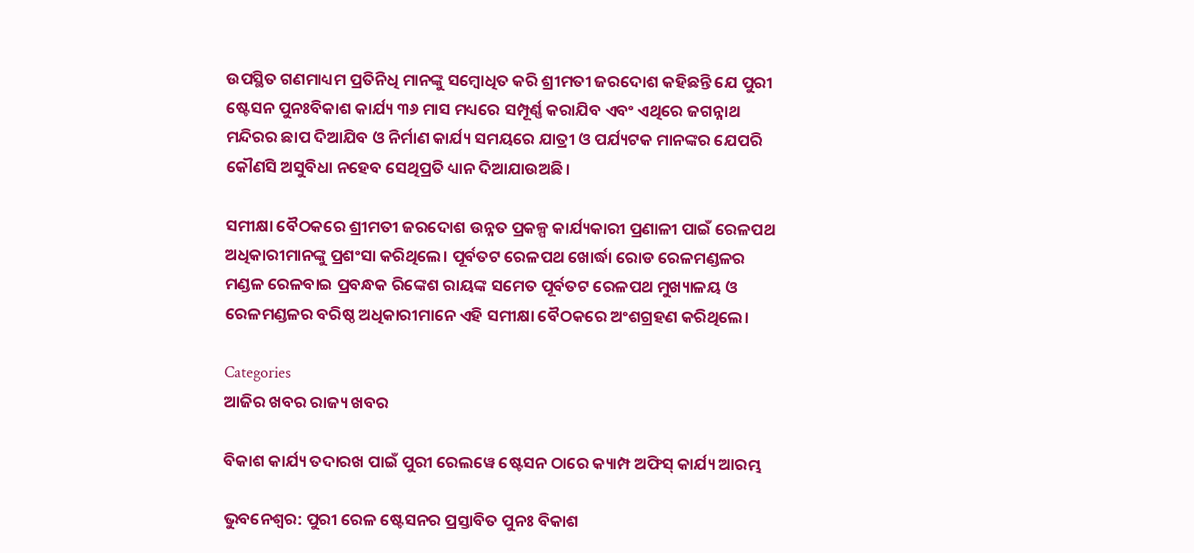ଉପସ୍ଥିତ ଗଣମାଧ୍ୟମ ପ୍ରତିନିଧି ମାନଙ୍କୁ ସମ୍ବୋଧିତ କରି ଶ୍ରୀମତୀ ଜରଦୋଶ କହିଛନ୍ତି ଯେ ପୁରୀ ଷ୍ଟେସନ ପୁନଃବିକାଶ କାର୍ଯ୍ୟ ୩୬ ମାସ ମଧ୍ୟରେ ସମ୍ପୂର୍ଣ୍ଣ କରାଯିବ ଏବଂ ଏଥିରେ ଜଗନ୍ନାଥ ମନ୍ଦିରର ଛାପ ଦିଆଯିବ ଓ ନିର୍ମାଣ କାର୍ଯ୍ୟ ସମୟରେ ଯାତ୍ରୀ ଓ ପର୍ଯ୍ୟଟକ ମାନଙ୍କର ଯେପରି କୌଣସି ଅସୁବିଧା ନହେବ ସେଥିପ୍ରତି ଧ୍ୟାନ ଦିଆଯାଉଅଛି।

ସମୀକ୍ଷା ବୈଠକରେ ଶ୍ରୀମତୀ ଜରଦୋଶ ଉନ୍ନତ ପ୍ରକଳ୍ପ କାର୍ଯ୍ୟକାରୀ ପ୍ରଣାଳୀ ପାଇଁ ରେଳପଥ ଅଧିକାରୀମାନଙ୍କୁ ପ୍ରଶଂସା କରିଥିଲେ। ପୂର୍ବତଟ ରେଳପଥ ଖୋର୍ଦ୍ଧା ରୋଡ ରେଳମଣ୍ଡଳର ମଣ୍ଡଳ ରେଳବାଇ ପ୍ରବନ୍ଧକ ରିଙ୍କେଶ ରାୟଙ୍କ ସମେତ ପୂର୍ବତଟ ରେଳପଥ ମୁଖ୍ୟାଳୟ ଓ ରେଳମଣ୍ଡଳର ବରିଷ୍ଠ ଅଧିକାରୀମାନେ ଏହି ସମୀକ୍ଷା ବୈଠକରେ ଅଂଶଗ୍ରହଣ କରିଥିଲେ।

Categories
ଆଜିର ଖବର ରାଜ୍ୟ ଖବର

ବିକାଶ କାର୍ଯ୍ୟ ତଦାରଖ ପାଇଁ ପୁରୀ ରେଲୱେ ଷ୍ଟେସନ ଠାରେ କ୍ୟାମ୍ପ ଅଫିସ୍ କାର୍ଯ୍ୟ ଆରମ୍ଭ

ଭୁବନେଶ୍ଵର: ପୁରୀ ରେଳ ଷ୍ଟେସନର ପ୍ରସ୍ତାବିତ ପୁନଃ ବିକାଶ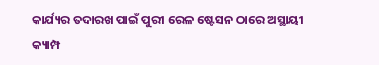କାର୍ଯ୍ୟର ତଦାରଖ ପାଇଁ ପୁରୀ ରେଳ ଷ୍ଟେସନ ଠାରେ ଅସ୍ଥାୟୀ କ୍ୟାମ୍ପ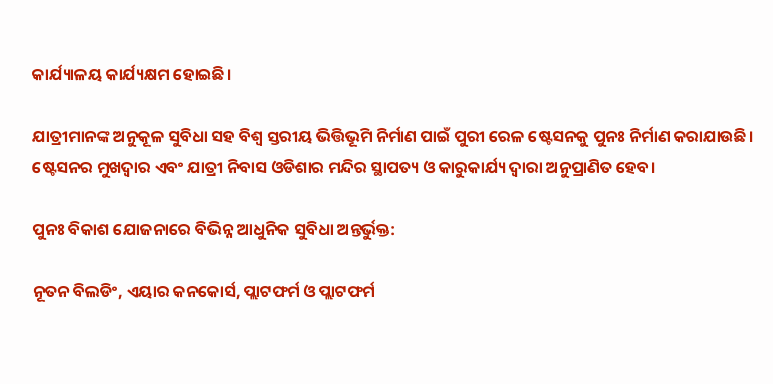କାର୍ଯ୍ୟାଳୟ କାର୍ଯ୍ୟକ୍ଷମ ହୋଇଛି।

ଯାତ୍ରୀମାନଙ୍କ ଅନୁକୂଳ ସୁବିଧା ସହ ବିଶ୍ୱ ସ୍ତରୀୟ ଭିତ୍ତିଭୂମି ନିର୍ମାଣ ପାଇଁ ପୁରୀ ରେଳ ଷ୍ଟେସନକୁ ପୁନଃ ନିର୍ମାଣ କରାଯାଉଛି। ଷ୍ଟେସନର ମୁଖଦ୍ଵାର ଏବଂ ଯାତ୍ରୀ ନିବାସ ଓଡିଶାର ମନ୍ଦିର ସ୍ଥାପତ୍ୟ ଓ କାରୁକାର୍ଯ୍ୟ ଦ୍ଵାରା ଅନୁପ୍ରାଣିତ ହେବ।

ପୁନଃ ବିକାଶ ଯୋଜନାରେ ବିଭିନ୍ନ ଆଧୁନିକ ସୁବିଧା ଅନ୍ତର୍ଭୁକ୍ତ:

ନୂତନ ବିଲଡିଂ, ଏୟାର କନକୋର୍ସ, ପ୍ଲାଟଫର୍ମ ଓ ପ୍ଲାଟଫର୍ମ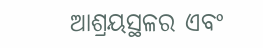ଆଶ୍ରୟସ୍ଥଳର ଏବଂ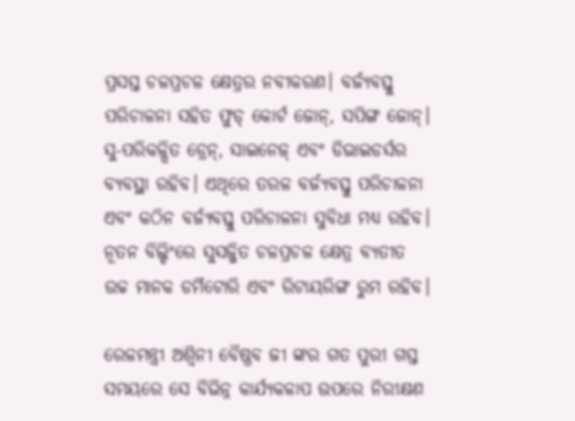ପ୍ରସସ୍ତ ଚଳପ୍ରଚଳ କ୍ଷେତ୍ରର ନବୀକରଣ। ବର୍ଜ୍ୟବସ୍ତୁ ପରିଚାଳନା ସହିତ ଫୁଡ୍ କୋର୍ଟ ଜୋନ୍, ସପିଙ୍ଗ ଜୋନ୍। ସୁ-ପରିକଳ୍ପିତ ଡ୍ରେନ୍, ସାଇନେଜ୍ ଏବଂ ଡିଭାଇଡର୍ସର ବ୍ୟବସ୍ଥା ରହିବ। ଏଥିରେ ତରଳ ବର୍ଜ୍ୟବସ୍ତୁ ପରିଚାଳନା ଏବଂ କଠିନ ବର୍ଜ୍ୟବସ୍ତୁ ପରିଚାଳନା ସୁବିଧା ମଧ୍ୟ ରହିବ।  ନୂତନ ବିଲ୍ଡିଂରେ ସୁସଜ୍ଜିତ ଚଳପ୍ରଚଳ କ୍ଷେତ୍ର ବ୍ୟତୀତ ଉଚ୍ଚ ମାନକ ଡର୍ମିଟୋରି ଏବଂ ରିଟାୟରିଙ୍ଗ ରୁମ ରହିବ।

ରେଳମନ୍ତ୍ରୀ ଅଶ୍ୱିନୀ ବୈଷ୍ଣବ ଜୀ ଙ୍କର ଗତ ପୁରୀ ଗସ୍ତ ସମୟରେ ସେ ବିଭିନ୍ନ କାର୍ଯ୍ୟକଳାପ ଉପରେ ନିରୀକ୍ଷଣ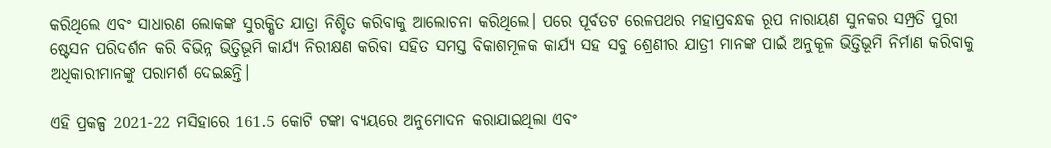କରିଥିଲେ ଏବଂ ସାଧାରଣ ଲୋକଙ୍କ ସୁରକ୍ଷିତ ଯାତ୍ରା ନିଶ୍ଚିତ କରିବାକୁ ଆଲୋଚନା କରିଥିଲେ। ପରେ ପୂର୍ବତଟ ରେଳପଥର ମହାପ୍ରବନ୍ଧକ ରୂପ ନାରାୟଣ ସୁନକର ସମ୍ପ୍ରତି ପୁରୀ ଷ୍ଟେସନ ପରିଦର୍ଶନ କରି ବିଭିନ୍ନ ଭିତ୍ତିଭୂମି କାର୍ଯ୍ୟ ନିରୀକ୍ଷଣ କରିବା ସହିତ ସମସ୍ତ ବିକାଶମୂଳକ କାର୍ଯ୍ୟ ସହ ସବୁ ଶ୍ରେଣୀର ଯାତ୍ରୀ ମାନଙ୍କ ପାଇଁ ଅନୁକୂଳ ଭିତ୍ତିଭୂମି ନିର୍ମାଣ କରିବାକୁ ଅଧିକାରୀମାନଙ୍କୁ ପରାମର୍ଶ ଦେଇଛନ୍ତି।

ଏହି ପ୍ରକଳ୍ପ 2021-22 ମସିହାରେ 161.5 କୋଟି ଟଙ୍କା ବ୍ୟୟରେ ଅନୁମୋଦନ କରାଯାଇଥିଲା ଏବଂ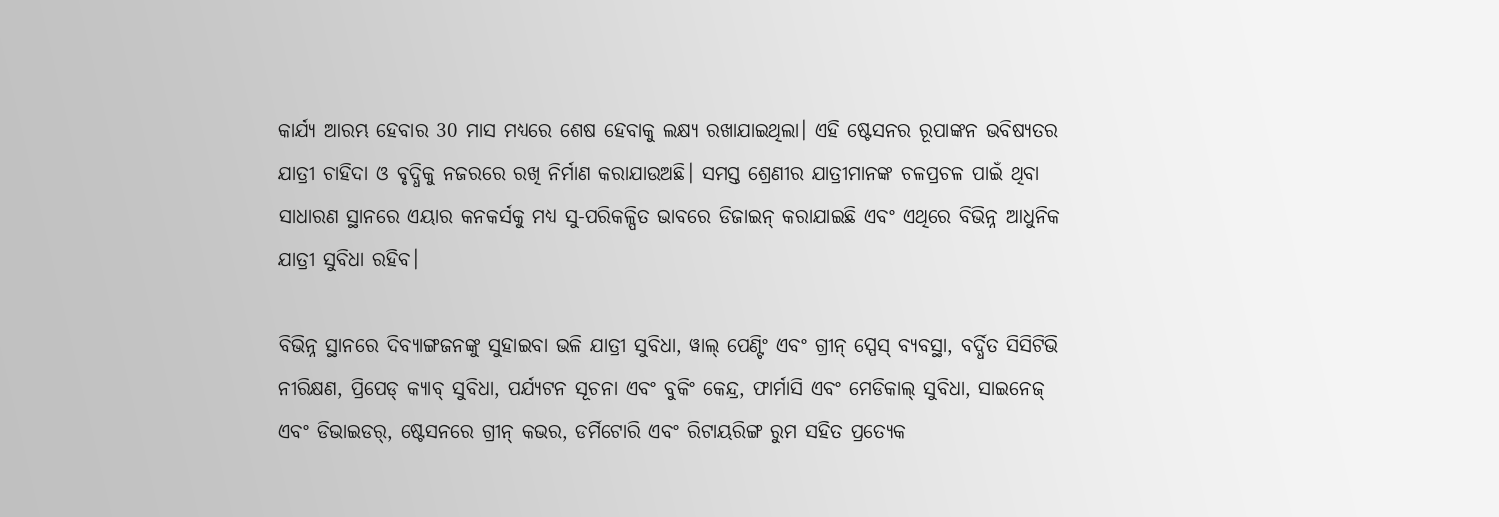କାର୍ଯ୍ୟ ଆରମ୍ଭ ହେବାର 30 ମାସ ମଧ୍ୟରେ ଶେଷ ହେବାକୁ ଲକ୍ଷ୍ୟ ରଖାଯାଇଥିଲା। ଏହି ଷ୍ଟେସନର ରୂପାଙ୍କନ ଭବିଷ୍ୟତର ଯାତ୍ରୀ ଚାହିଦା ଓ ବୃଦ୍ଧିକୁ ନଜରରେ ରଖି ନିର୍ମାଣ କରାଯାଉଅଛି। ସମସ୍ତ ଶ୍ରେଣୀର ଯାତ୍ରୀମାନଙ୍କ ଚଳପ୍ରଚଳ ପାଇଁ ଥିବା ସାଧାରଣ ସ୍ଥାନରେ ଏୟାର କନକର୍ସକୁ ମଧ୍ୟ ସୁ-ପରିକଳ୍ପିତ ଭାବରେ ଡିଜାଇନ୍ କରାଯାଇଛି ଏବଂ ଏଥିରେ ବିଭିନ୍ନ ଆଧୁନିକ ଯାତ୍ରୀ ସୁବିଧା ରହିବ।

ବିଭିନ୍ନ ସ୍ଥାନରେ ଦିବ୍ୟାଙ୍ଗଜନଙ୍କୁ ସୁହାଇବା ଭଳି ଯାତ୍ରୀ ସୁବିଧା, ୱାଲ୍ ପେଣ୍ଟିଂ ଏବଂ ଗ୍ରୀନ୍ ସ୍ପେସ୍ ବ୍ୟବସ୍ଥା, ବର୍ଦ୍ଧିତ ସିସିଟିଭି ନୀରିକ୍ଷଣ, ପ୍ରିପେଡ୍ କ୍ୟାବ୍ ସୁବିଧା, ପର୍ଯ୍ୟଟନ ସୂଚନା ଏବଂ ବୁକିଂ କେନ୍ଦ୍ର, ଫାର୍ମାସି ଏବଂ ମେଡିକାଲ୍ ସୁବିଧା, ସାଇନେଜ୍ ଏବଂ ଡିଭାଇଡର୍, ଷ୍ଟେସନରେ ଗ୍ରୀନ୍ କଭର, ଡର୍ମିଟୋରି ଏବଂ ରିଟାୟରିଙ୍ଗ ରୁମ ସହିତ ପ୍ରତ୍ୟେକ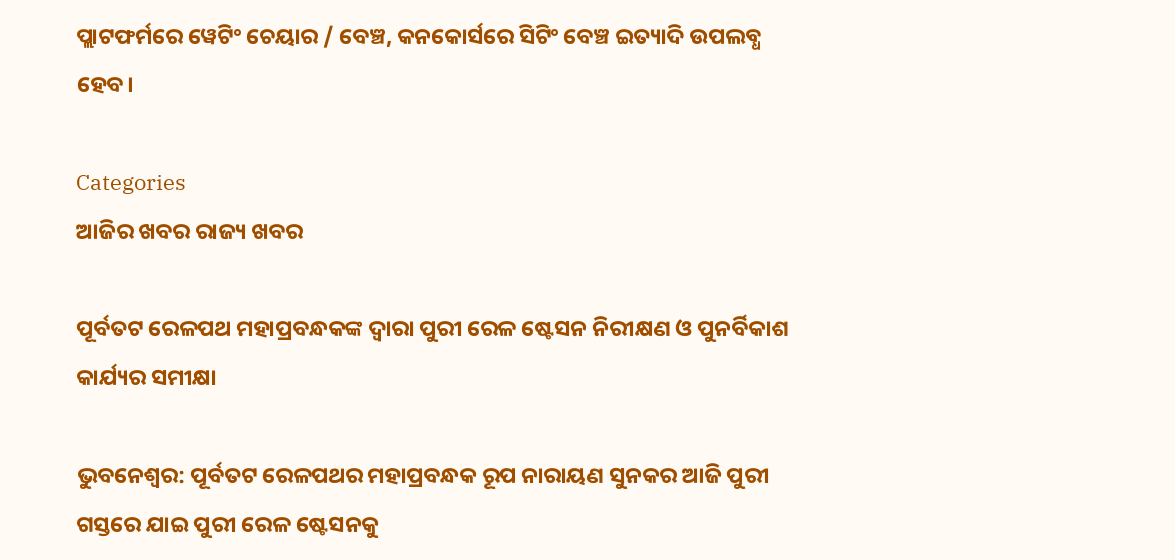ପ୍ଲାଟଫର୍ମରେ ୱେଟିଂ ଚେୟାର / ବେଞ୍ଚ, କନକୋର୍ସରେ ସିଟିଂ ବେଞ୍ଚ ଇତ୍ୟାଦି ଉପଲବ୍ଧ ହେବ।

Categories
ଆଜିର ଖବର ରାଜ୍ୟ ଖବର

ପୂର୍ବତଟ ରେଳପଥ ମହାପ୍ରବନ୍ଧକଙ୍କ ଦ୍ଵାରା ପୁରୀ ରେଳ ଷ୍ଟେସନ ନିରୀକ୍ଷଣ ଓ ପୁନର୍ବିକାଶ କାର୍ଯ୍ୟର ସମୀକ୍ଷା

ଭୁବନେଶ୍ଵର: ପୂର୍ବତଟ ରେଳପଥର ମହାପ୍ରବନ୍ଧକ ରୂପ ନାରାୟଣ ସୁନକର ଆଜି ପୁରୀ ଗସ୍ତରେ ଯାଇ ପୁରୀ ରେଳ ଷ୍ଟେସନକୁ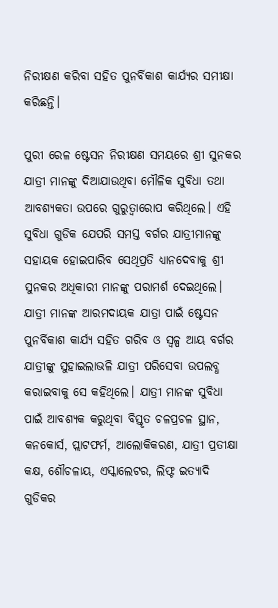ନିରୀକ୍ଷଣ କରିବା ସହିତ ପୁନର୍ବିକାଶ କାର୍ଯ୍ୟର ସମୀକ୍ଷା କରିଛନ୍ତି।

ପୁରୀ ରେଳ ଷ୍ଟେସନ ନିରୀକ୍ଷଣ ସମୟରେ ଶ୍ରୀ ସୁନକର ଯାତ୍ରୀ ମାନଙ୍କୁ ଦିଆଯାଉଥିବା ମୌଳିକ ସୁବିଧା ତଥା ଆବଶ୍ୟକତା ଉପରେ ଗୁରୁତ୍ଵାରୋପ କରିଥିଲେ। ଏହି ସୁବିଧା ଗୁଡିକ ଯେପରି ସମସ୍ତ ବର୍ଗର ଯାତ୍ରୀମାନଙ୍କୁ ସହାୟକ ହୋଇପାରିବ ସେଥିପ୍ରତି ଧ୍ୟାନଦେବାକୁ ଶ୍ରୀ ସୁନକର ଅଧିକାରୀ ମାନଙ୍କୁ ପରାମର୍ଶ ଦେଇଥିଲେ। ଯାତ୍ରୀ ମାନଙ୍କ ଆରମଦାୟକ ଯାତ୍ରା ପାଇଁ ଷ୍ଟେସନ ପୁନର୍ବିକାଶ କାର୍ଯ୍ୟ ସହିତ ଗରିବ ଓ ସ୍ୱଳ୍ପ ଆୟ ବର୍ଗର ଯାତ୍ରୀଙ୍କୁ ସୁହାଇଲାଭଳି ଯାତ୍ରୀ ପରିସେବା ଉପଲବ୍ଧ କରାଇବାକୁ ସେ କହିଥିଲେ। ଯାତ୍ରୀ ମାନଙ୍କ ସୁବିଧା ପାଇଁ ଆବଶ୍ୟକ କରୁଥିବା ବିସ୍ତୃତ ଚଳପ୍ରଚଳ ସ୍ଥାନ, କନକୋର୍ସ, ପ୍ଲାଟଫର୍ମ, ଆଲୋକିକରଣ, ଯାତ୍ରୀ ପ୍ରତୀକ୍ଷା କକ୍ଷ, ଶୌଚଳାୟ, ଏସ୍କାଲେଟର, ଲିଫ୍ଟ ଇତ୍ୟାଦି ଗୁଡିକର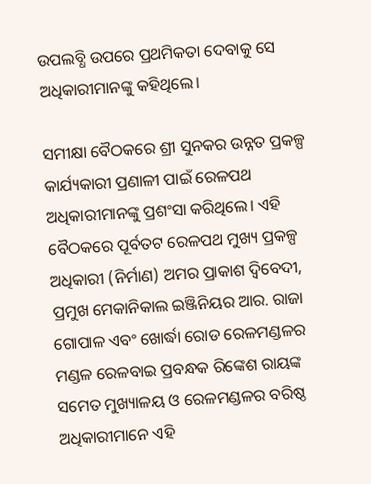ଉପଲବ୍ଧି ଉପରେ ପ୍ରଥମିକତା ଦେବାକୁ ସେ ଅଧିକାରୀମାନଙ୍କୁ କହିଥିଲେ।

ସମୀକ୍ଷା ବୈଠକରେ ଶ୍ରୀ ସୁନକର ଉନ୍ନତ ପ୍ରକଳ୍ପ କାର୍ଯ୍ୟକାରୀ ପ୍ରଣାଳୀ ପାଇଁ ରେଳପଥ ଅଧିକାରୀମାନଙ୍କୁ ପ୍ରଶଂସା କରିଥିଲେ। ଏହି ବୈଠକରେ ପୂର୍ବତଟ ରେଳପଥ ମୁଖ୍ୟ ପ୍ରକଳ୍ପ ଅଧିକାରୀ (ନିର୍ମାଣ) ଅମର ପ୍ରାକାଶ ଦ୍ଵିବେଦୀ, ପ୍ରମୁଖ ମେକାନିକାଲ ଇଞ୍ଜିନିୟର ଆର. ରାଜା ଗୋପାଳ ଏବଂ ଖୋର୍ଦ୍ଧା ରୋଡ ରେଳମଣ୍ଡଳର ମଣ୍ଡଳ ରେଳବାଇ ପ୍ରବନ୍ଧକ ରିଙ୍କେଶ ରାୟଙ୍କ ସମେତ ମୁଖ୍ୟାଳୟ ଓ ରେଳମଣ୍ଡଳର ବରିଷ୍ଠ ଅଧିକାରୀମାନେ ଏହି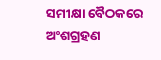ସମୀକ୍ଷା ବୈଠକରେ ଅଂଶଗ୍ରହଣ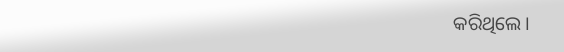କରିଥିଲେ।